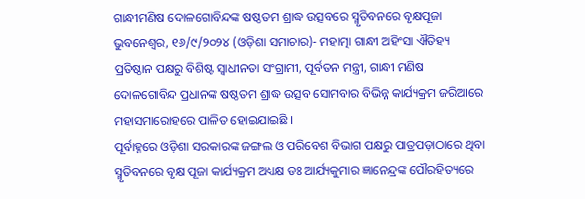ଗାନ୍ଧୀମଣିଷ ଦୋଳଗୋବିନ୍ଦଙ୍କ ଷଷ୍ଠତମ ଶ୍ରାଦ୍ଧ ଉତ୍ସବରେ ସ୍ମୃତିବନରେ ବୃକ୍ଷପୂଜା
ଭୁବନେଶ୍ୱର, ୧୬/୯/୨୦୨୪ (ଓଡ଼ିଶା ସମାଚାର)- ମହାତ୍ମା ଗାନ୍ଧୀ ଅହିଂସା ଐତିହ୍ୟ ପ୍ରତିଷ୍ଠାନ ପକ୍ଷରୁ ବିଶିଷ୍ଟ ସ୍ୱାଧୀନତା ସଂଗ୍ରାମୀ, ପୂର୍ବତନ ମନ୍ତ୍ରୀ, ଗାନ୍ଧୀ ମଣିଷ ଦୋଳଗୋବିନ୍ଦ ପ୍ରଧାନଙ୍କ ଷଷ୍ଠତମ ଶ୍ରାଦ୍ଧ ଉତ୍ସବ ସୋମବାର ବିଭିନ୍ନ କାର୍ଯ୍ୟକ୍ରମ ଜରିଆରେ ମହାସମାରୋହରେ ପାଳିତ ହୋଇଯାଇଛି ।
ପୂର୍ବାହ୍ନରେ ଓଡ଼ିଶା ସରକାରଙ୍କ ଜଙ୍ଗଲ ଓ ପରିବେଶ ବିଭାଗ ପକ୍ଷରୁ ପାତ୍ରପଡ଼ାଠାରେ ଥିବା ସ୍ମୃତିବନରେ ବୃକ୍ଷ ପୂଜା କାର୍ଯ୍ୟକ୍ରମ ଅଧ୍ୟକ୍ଷ ଡଃ ଆର୍ଯ୍ୟକୁମାର ଜ୍ଞାନେନ୍ଦ୍ରଙ୍କ ପୌରହିତ୍ୟରେ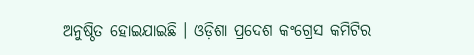ଅନୁଷ୍ଠିତ ହୋଇଯାଇଛି । ଓଡ଼ିଶା ପ୍ରଦେଶ କଂଗ୍ରେସ କମିଟିର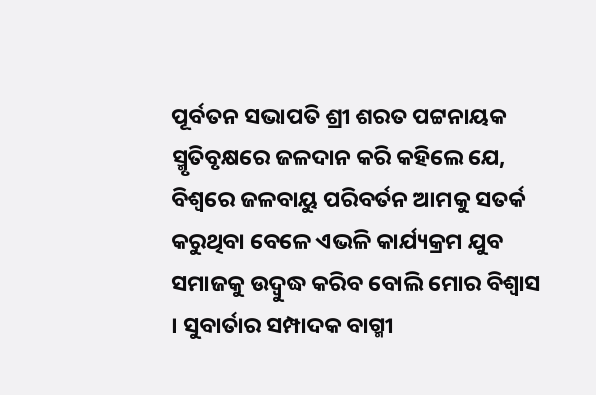ପୂର୍ବତନ ସଭାପତି ଶ୍ରୀ ଶରତ ପଟ୍ଟନାୟକ ସ୍ମୃତିବୃକ୍ଷରେ ଜଳଦାନ କରି କହିଲେ ଯେ, ବିଶ୍ୱରେ ଜଳବାୟୁ ପରିବର୍ତନ ଆମକୁ ସତର୍କ କରୁଥିବା ବେଳେ ଏଭଳି କାର୍ଯ୍ୟକ୍ରମ ଯୁବ ସମାଜକୁ ଉଦ୍ବୁଦ୍ଧ କରିବ ବୋଲି ମୋର ବିଶ୍ୱାସ । ସୁବାର୍ତାର ସମ୍ପାଦକ ବାଗ୍ମୀ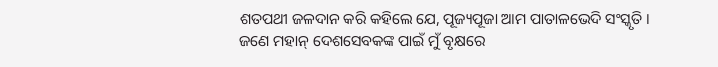ଶତପଥୀ ଜଳଦାନ କରି କହିଲେ ଯେ, ପୂଜ୍ୟପୂଜା ଆମ ପାତାଳଭେଦି ସଂସ୍କୃତି । ଜଣେ ମହାନ୍ ଦେଶସେବକଙ୍କ ପାଇଁ ମୁଁ ବୃକ୍ଷରେ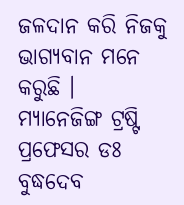ଜଳଦାନ କରି ନିଜକୁ ଭାଗ୍ୟବାନ ମନେ କରୁଛି ।
ମ୍ୟାନେଜିଙ୍ଗ ଟ୍ରଷ୍ଟି ପ୍ରଫେସର ଡଃ ବୁଦ୍ଧଦେବ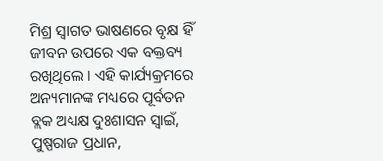ମିଶ୍ର ସ୍ୱାଗତ ଭାଷଣରେ ବୃକ୍ଷ ହିଁ ଜୀବନ ଉପରେ ଏକ ବକ୍ତବ୍ୟ ରଖିଥିଲେ । ଏହି କାର୍ଯ୍ୟକ୍ରମରେ ଅନ୍ୟମାନଙ୍କ ମଧ୍ୟରେ ପୂର୍ବତନ ବ୍ଲକ ଅଧ୍ୟକ୍ଷ ଦୁଃଶାସନ ସ୍ୱାଇଁ, ପୁଷ୍ପରାଜ ପ୍ରଧାନ,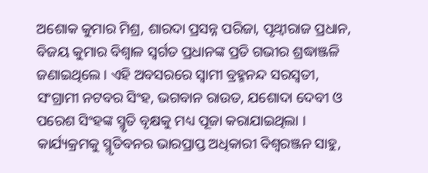ଅଶୋକ କୁମାର ମିଶ୍ର, ଶାରଦା ପ୍ରସନ୍ନ ପରିଜା, ପୃଥ୍ୱୀରାଜ ପ୍ରଧାନ, ବିଜୟ କୁମାର ବିଶ୍ୱାଳ ସ୍ୱର୍ଗତ ପ୍ରଧାନଙ୍କ ପ୍ରତି ଗଭୀର ଶ୍ରଦ୍ଧାଞ୍ଜଳି ଜଣାଇଥିଲେ । ଏହି ଅବସରରେ ସ୍ୱାମୀ ବ୍ରହ୍ମନନ୍ଦ ସରସ୍ୱତୀ, ସଂଗ୍ରାମୀ ନଟବର ସିଂହ, ଭଗବାନ ରାଉତ, ଯଶୋଦା ଦେବୀ ଓ ପରେଶ ସିଂହଙ୍କ ସ୍ମୃତି ବୃକ୍ଷକୁ ମଧ୍ୟ ପୂଜା କରାଯାଇଥିଲା । କାର୍ଯ୍ୟକ୍ରମକୁ ସ୍ମୃତିବନର ଭାରପ୍ରାପ୍ତ ଅଧିକାରୀ ବିଶ୍ୱରଞ୍ଜନ ସାହୁ,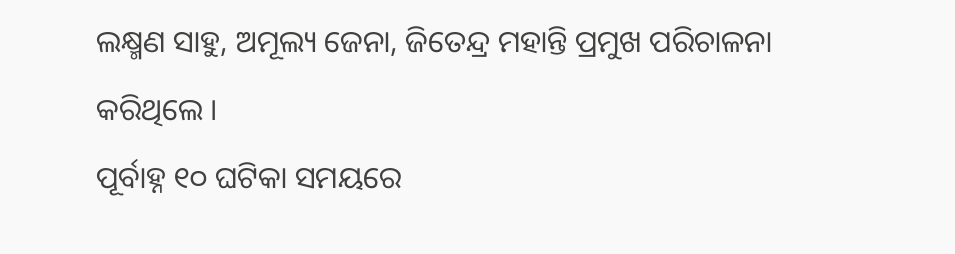ଲକ୍ଷ୍ମଣ ସାହୁ, ଅମୂଲ୍ୟ ଜେନା, ଜିତେନ୍ଦ୍ର ମହାନ୍ତି ପ୍ରମୁଖ ପରିଚାଳନା କରିଥିଲେ ।
ପୂର୍ବାହ୍ନ ୧୦ ଘଟିକା ସମୟରେ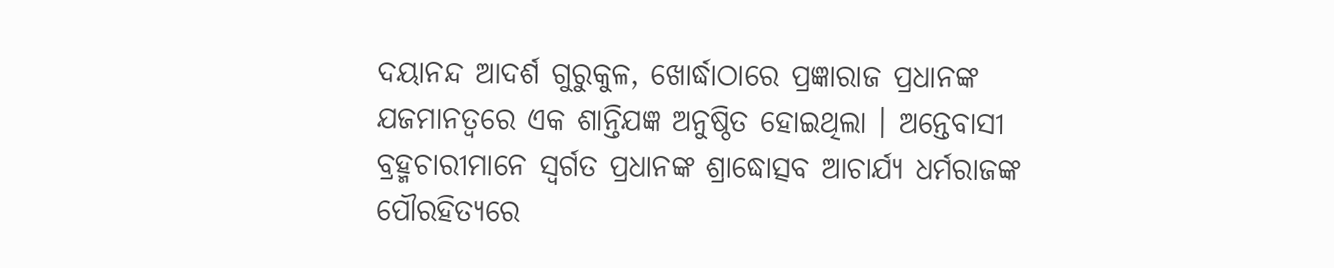ଦୟାନନ୍ଦ ଆଦର୍ଶ ଗୁରୁକୁଳ, ଖୋର୍ଦ୍ଧାଠାରେ ପ୍ରଜ୍ଞାରାଜ ପ୍ରଧାନଙ୍କ ଯଜମାନତ୍ୱରେ ଏକ ଶାନ୍ତିଯଜ୍ଞ ଅନୁଷ୍ଠିତ ହୋଇଥିଲା । ଅନ୍ତେବାସୀ ବ୍ରହ୍ମଚାରୀମାନେ ସ୍ୱର୍ଗତ ପ୍ରଧାନଙ୍କ ଶ୍ରାଦ୍ଧୋତ୍ସବ ଆଚାର୍ଯ୍ୟ ଧର୍ମରାଜଙ୍କ ପୌରହିତ୍ୟରେ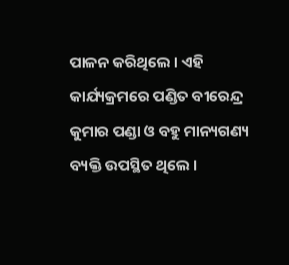ପାଳନ କରିଥିଲେ । ଏହି କାର୍ଯ୍ୟକ୍ରମରେ ପଣ୍ଡିତ ବୀରେନ୍ଦ୍ର କୁମାର ପଣ୍ଡା ଓ ବହୁ ମାନ୍ୟଗଣ୍ୟ ବ୍ୟକ୍ତି ଉପସ୍ଥିତ ଥିଲେ ।